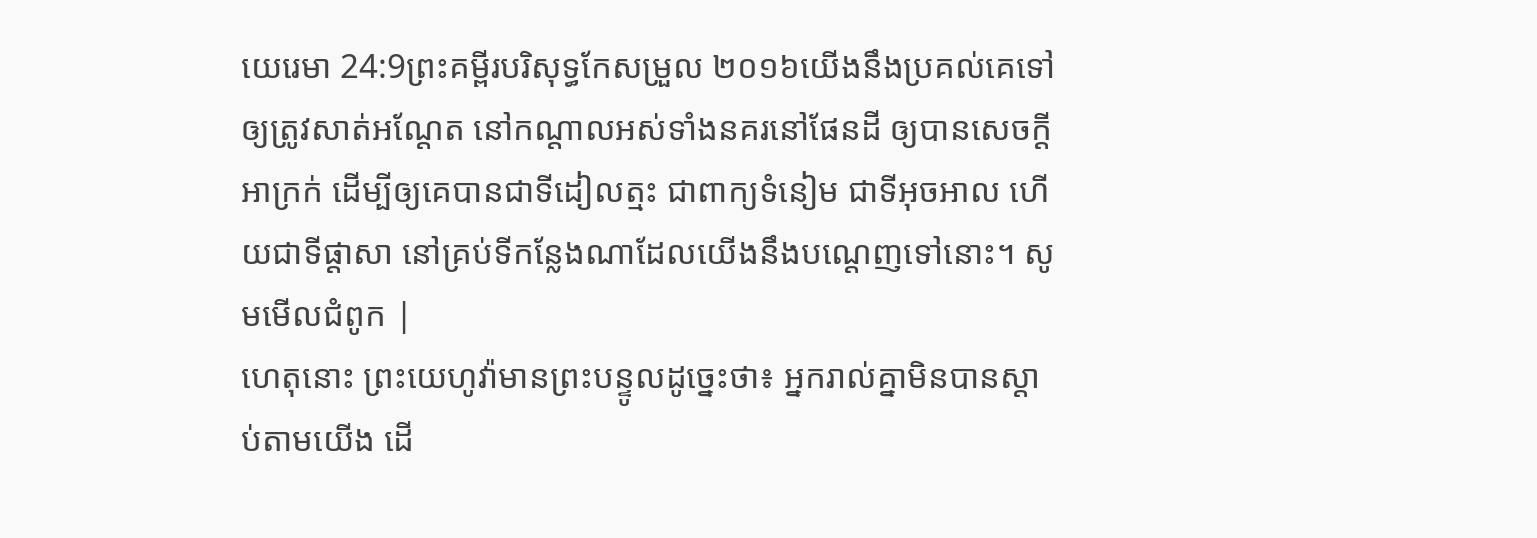យេរេមា 24:9ព្រះគម្ពីរបរិសុទ្ធកែសម្រួល ២០១៦យើងនឹងប្រគល់គេទៅឲ្យត្រូវសាត់អណ្តែត នៅកណ្ដាលអស់ទាំងនគរនៅផែនដី ឲ្យបានសេចក្ដីអាក្រក់ ដើម្បីឲ្យគេបានជាទីដៀលត្មះ ជាពាក្យទំនៀម ជាទីអុចអាល ហើយជាទីផ្ដាសា នៅគ្រប់ទីកន្លែងណាដែលយើងនឹងបណ្តេញទៅនោះ។ សូមមើលជំពូក |
ហេតុនោះ ព្រះយេហូវ៉ាមានព្រះបន្ទូលដូច្នេះថា៖ អ្នករាល់គ្នាមិនបានស្តាប់តាមយើង ដើ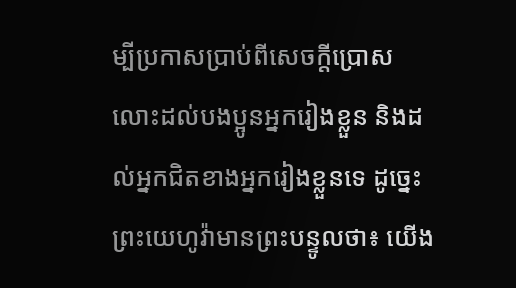ម្បីប្រកាសប្រាប់ពីសេចក្ដីប្រោសលោះដល់បងប្អូនអ្នករៀងខ្លួន និងដល់អ្នកជិតខាងអ្នករៀងខ្លួនទេ ដូច្នេះ ព្រះយេហូវ៉ាមានព្រះបន្ទូលថា៖ យើង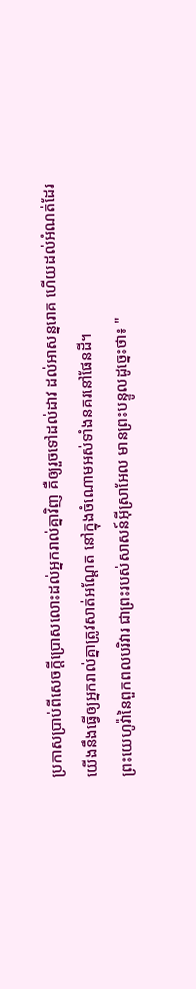ប្រកាសប្រាប់ពីសេចក្ដីប្រោសលោះដល់អ្នករាល់គ្នាវិញ គឺឲ្យរួចទៅដល់ដាវ ដល់អាសន្នរោគ ហើយដល់អំណត់ដែរ យើងនឹងធ្វើឲ្យអ្នករាល់គ្នាត្រូវសាត់អណ្តែត នៅក្នុងចំណោមអស់ទាំងនគរនៅផែនដី។
ព្រះយេហូវ៉ានៃពួកពលបរិវារ ជាព្រះរបស់សាសន៍អ៊ីស្រាអែល មានព្រះបន្ទូលដូច្នេះថា៖ "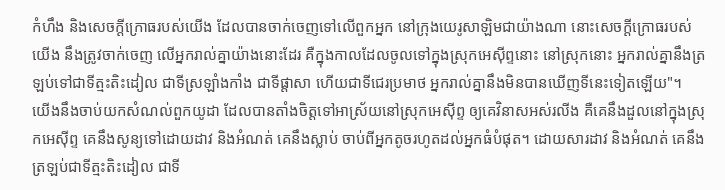កំហឹង និងសេចក្ដីក្រោធរបស់យើង ដែលបានចាក់ចេញទៅលើពួកអ្នក នៅក្រុងយេរូសាឡិមជាយ៉ាងណា នោះសេចក្ដីក្រោធរបស់យើង នឹងត្រូវចាក់ចេញ លើអ្នករាល់គ្នាយ៉ាងនោះដែរ គឺក្នុងកាលដែលចូលទៅក្នុងស្រុកអេស៊ីព្ទនោះ នៅស្រុកនោះ អ្នករាល់គ្នានឹងត្រឡប់ទៅជាទីត្មះតិះដៀល ជាទីស្រឡាំងកាំង ជាទីផ្ដាសា ហើយជាទីជេរប្រមាថ អ្នករាល់គ្នានឹងមិនបានឃើញទីនេះទៀតឡើយ"។
យើងនឹងចាប់យកសំណល់ពួកយូដា ដែលបានតាំងចិត្តទៅអាស្រ័យនៅស្រុកអេស៊ីព្ទ ឲ្យគេវិនាសអស់រលីង គឺគេនឹងដួលនៅក្នុងស្រុកអេស៊ីព្ទ គេនឹងសូន្យទៅដោយដាវ និងអំណត់ គេនឹងស្លាប់ ចាប់ពីអ្នកតូចរហូតដល់អ្នកធំបំផុត។ ដោយសារដាវ និងអំណត់ គេនឹងត្រឡប់ជាទីត្មះតិះដៀល ជាទី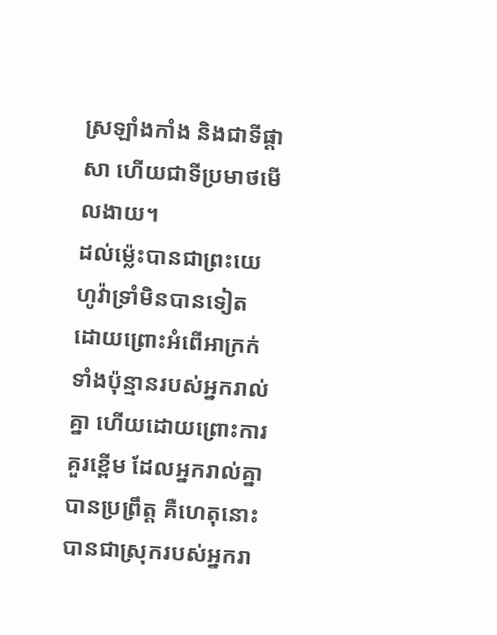ស្រឡាំងកាំង និងជាទីផ្ដាសា ហើយជាទីប្រមាថមើលងាយ។
ដល់ម៉្លេះបានជាព្រះយេហូវ៉ាទ្រាំមិនបានទៀត ដោយព្រោះអំពើអាក្រក់ទាំងប៉ុន្មានរបស់អ្នករាល់គ្នា ហើយដោយព្រោះការគួរខ្ពើម ដែលអ្នករាល់គ្នាបានប្រព្រឹត្ត គឺហេតុនោះបានជាស្រុករបស់អ្នករា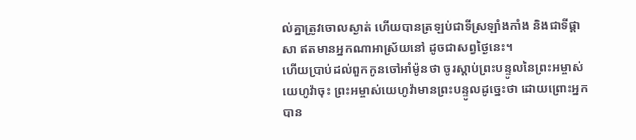ល់គ្នាត្រូវចោលស្ងាត់ ហើយបានត្រឡប់ជាទីស្រឡាំងកាំង និងជាទីផ្ដាសា ឥតមានអ្នកណាអាស្រ័យនៅ ដូចជាសព្វថ្ងៃនេះ។
ហើយប្រាប់ដល់ពួកកូនចៅអាំម៉ូនថា ចូរស្តាប់ព្រះបន្ទូលនៃព្រះអម្ចាស់យេហូវ៉ាចុះ ព្រះអម្ចាស់យេហូវ៉ាមានព្រះបន្ទូលដូច្នេះថា ដោយព្រោះអ្នកបាន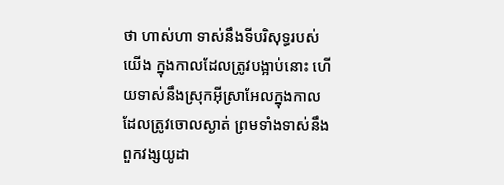ថា ហាស់ហា ទាស់នឹងទីបរិសុទ្ធរបស់យើង ក្នុងកាលដែលត្រូវបង្អាប់នោះ ហើយទាស់នឹងស្រុកអ៊ីស្រាអែលក្នុងកាលដែលត្រូវចោលស្ងាត់ ព្រមទាំងទាស់នឹងពួកវង្សយូដា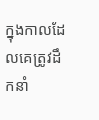ក្នុងកាលដែលគេត្រូវដឹកនាំ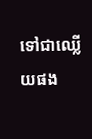ទៅជាឈ្លើយផង